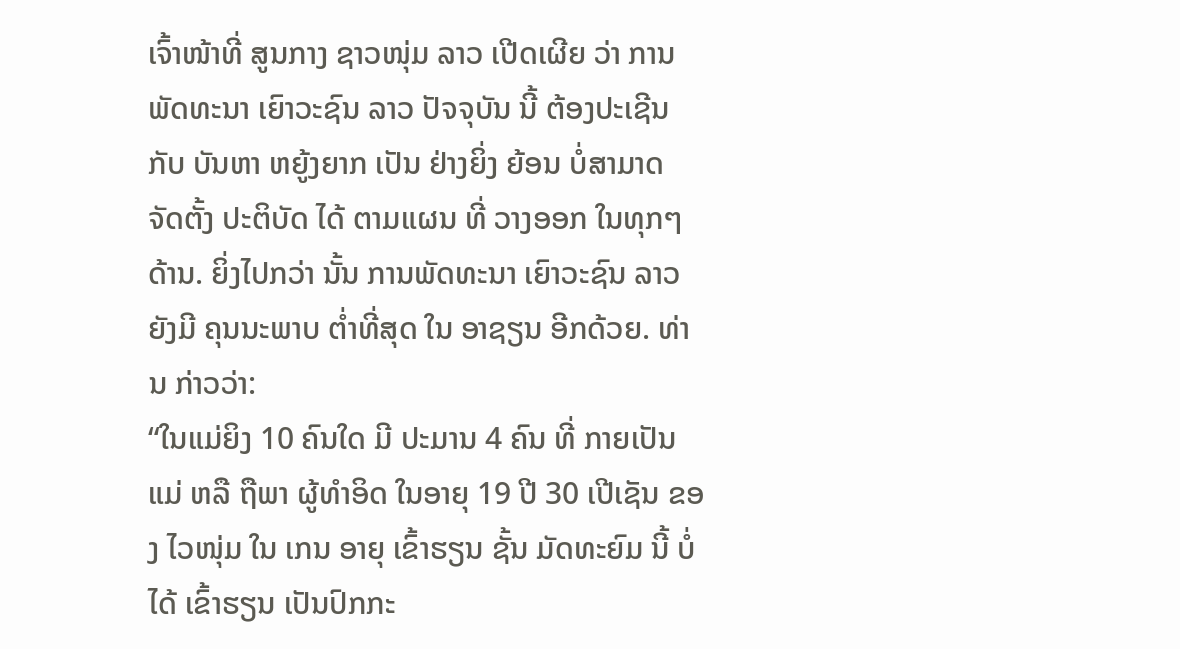ເຈົ້າໜ້າທີ່ ສູນກາງ ຊາວໜຸ່ມ ລາວ ເປີດເຜີຍ ວ່າ ການພັດທະນາ ເຍົາວະຊົນ ລາວ ປັຈຈຸບັນ ນີ້ ຕ້ອງປະເຊີນ ກັບ ບັນຫາ ຫຍູ້ງຍາກ ເປັນ ຢ່າງຍິ່ງ ຍ້ອນ ບໍ່ສາມາດ ຈັດຕັ້ງ ປະຕິບັດ ໄດ້ ຕາມແຜນ ທີ່ ວາງອອກ ໃນທຸກໆ ດ້ານ. ຍິ່ງໄປກວ່າ ນັ້ນ ການພັດທະນາ ເຍົາວະຊົນ ລາວ ຍັງມີ ຄຸນນະພາບ ຕ່ຳທີ່ສຸດ ໃນ ອາຊຽນ ອີກດ້ວຍ. ທ່ານ ກ່າວວ່າ:
“ໃນແມ່ຍິງ 10 ຄົນໃດ ມີ ປະມານ 4 ຄົນ ທີ່ ກາຍເປັນແມ່ ຫລື ຖືພາ ຜູ້ທຳອິດ ໃນອາຍຸ 19 ປີ 30 ເປີເຊັນ ຂອງ ໄວໜຸ່ມ ໃນ ເກນ ອາຍຸ ເຂົ້າຮຽນ ຊັ້ນ ມັດທະຍົມ ນີ້ ບໍ່ໄດ້ ເຂົ້າຮຽນ ເປັນປົກກະ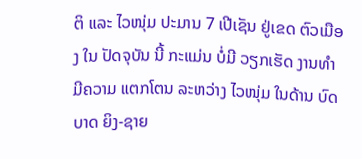ຕິ ແລະ ໄວໜຸ່ມ ປະມານ 7 ເປີເຊັນ ຢູ່ເຂດ ຕົວເມືອງ ໃນ ປັດຈຸບັນ ນີ້ ກະແມ່ນ ບໍ່ມີ ວຽກເຮັດ ງານທຳ ມີຄວາມ ແຕກໂຕນ ລະຫວ່າງ ໄວໜຸ່ມ ໃນດ້ານ ບົດບາດ ຍິງ-ຊາຍ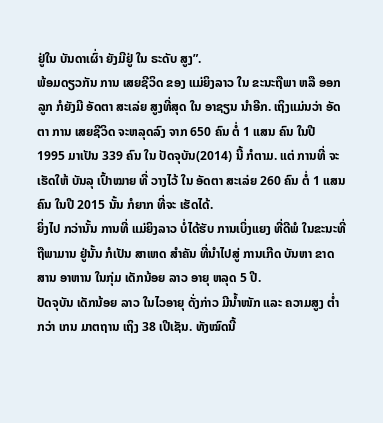ຢູ່ໃນ ບັນດາເຜົ່າ ຍັງມີຢູ່ ໃນ ຣະດັບ ສູງ”.
ພ້ອມດຽວກັນ ການ ເສຍຊີວິດ ຂອງ ແມ່ຍິງລາວ ໃນ ຂະນະຖືພາ ຫລື ອອກລູກ ກໍຍັງມີ ອັດຕາ ສະເລ່ຍ ສູງທີ່ສຸດ ໃນ ອາຊຽນ ນຳອີກ. ເຖິງແມ່ນວ່າ ອັດຕາ ການ ເສຍຊີວິດ ຈະຫລຸດລົງ ຈາກ 650 ຄົນ ຕໍ່ 1 ແສນ ຄົນ ໃນປີ 1995 ມາເປັນ 339 ຄົນ ໃນ ປັດຈຸບັນ(2014) ນີ້ ກໍຕາມ. ແຕ່ ການທີ່ ຈະເຮັດໃຫ້ ບັນລຸ ເປົ້າໝາຍ ທີ່ ວາງໄວ້ ໃນ ອັດຕາ ສະເລ່ຍ 260 ຄົນ ຕໍ່ 1 ແສນ ຄົນ ໃນປີ 2015 ນັ້ນ ກໍຍາກ ທີ່ຈະ ເຮັດໄດ້.
ຍິ່ງໄປ ກວ່ານັ້ນ ການທີ່ ແມ່ຍິງລາວ ບໍ່ໄດ້ຮັບ ການເບິ່ງແຍງ ທີ່ດີພໍ ໃນຂະນະທີ່ ຖືພາມານ ຢູ່ນັ້ນ ກໍເປັນ ສາເຫດ ສຳຄັນ ທີ່ນໍາໄປສູ່ ການເກີດ ບັນຫາ ຂາດສານ ອາຫານ ໃນກຸ່ມ ເດັກນ້ອຍ ລາວ ອາຍຸ ຫລຸດ 5 ປີ.
ປັດຈຸບັນ ເດັກນ້ອຍ ລາວ ໃນໄວອາຍຸ ດັ່ງກ່າວ ມີນ້ຳໜັກ ແລະ ຄວາມສູງ ຕ່ຳກວ່າ ເກນ ມາຕຖານ ເຖິງ 38 ເປີເຊັນ. ທັງໝົດນີ້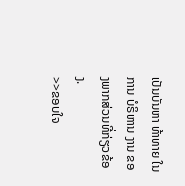ເປັນບັນຫາ ທ້າທາຍ ໃນການ ບໍຣິຫານ ງານ ຂອງພາກສ່ວນທີ່ກ່ຽວຂ້ອງ.
>>ຂອບໃຈ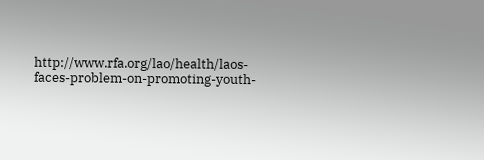http://www.rfa.org/lao/health/laos-faces-problem-on-promoting-youth-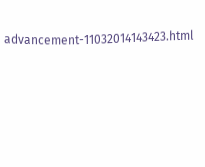advancement-11032014143423.html